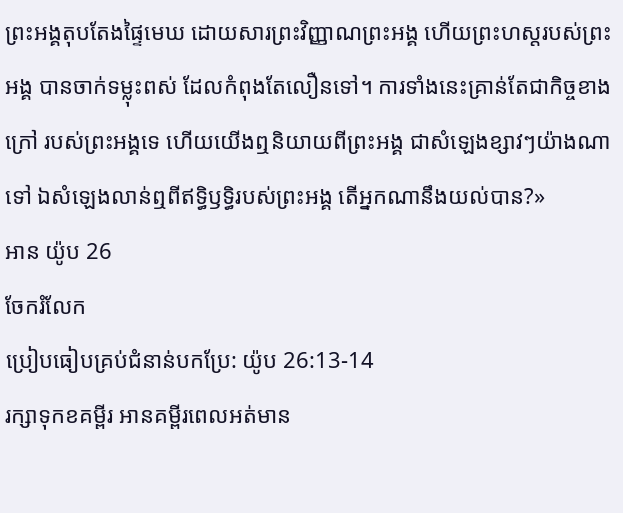ព្រះអង្គតុបតែងផ្ទៃមេឃ ដោយសារព្រះវិញ្ញាណព្រះអង្គ ហើយព្រះហស្តរបស់ព្រះអង្គ បានចាក់ទម្លុះពស់ ដែលកំពុងតែលឿនទៅ។ ការទាំងនេះគ្រាន់តែជាកិច្ចខាងក្រៅ របស់ព្រះអង្គទេ ហើយយើងឮនិយាយពីព្រះអង្គ ជាសំឡេងខ្សាវៗយ៉ាងណាទៅ ឯសំឡេងលាន់ឮពីឥទ្ធិឫទ្ធិរបស់ព្រះអង្គ តើអ្នកណានឹងយល់បាន?»
អាន យ៉ូប 26
ចែករំលែក
ប្រៀបធៀបគ្រប់ជំនាន់បកប្រែ: យ៉ូប 26:13-14
រក្សាទុកខគម្ពីរ អានគម្ពីរពេលអត់មាន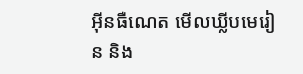អ៊ីនធឺណេត មើលឃ្លីបមេរៀន និង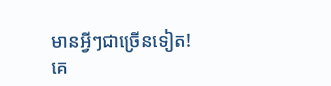មានអ្វីៗជាច្រើនទៀត!
គេ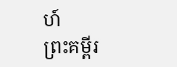ហ៍
ព្រះគម្ពីរ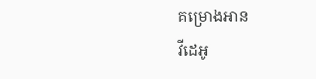គម្រោងអាន
វីដេអូ